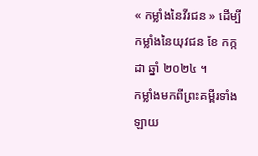« កម្លាំងនៃវីរជន » ដើម្បីកម្លាំងនៃយុវជន ខែ កក្កដា ឆ្នាំ ២០២៤ ។
កម្លាំងមកពីព្រះគម្ពីរទាំងឡាយ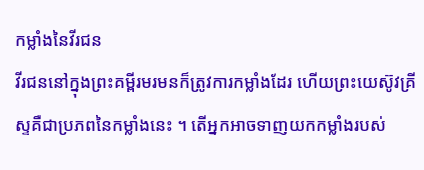កម្លាំងនៃវីរជន
វីរជននៅក្នុងព្រះគម្ពីរមរមនក៏ត្រូវការកម្លាំងដែរ ហើយព្រះយេស៊ូវគ្រីស្ទគឺជាប្រភពនៃកម្លាំងនេះ ។ តើអ្នកអាចទាញយកកម្លាំងរបស់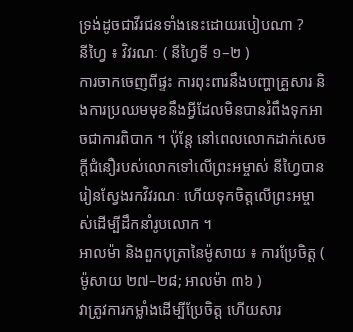ទ្រង់ដូចជាវីរជនទាំងនេះដោយរបៀបណា ?
នីហ្វៃ ៖ វិវរណៈ ( នីហ្វៃទី ១–២ )
ការចាកចេញពីផ្ទះ ការពុះពារនឹងបញ្ហាគ្រួសារ និងការប្រឈមមុខនឹងអ្វីដែលមិនបានរំពឹងទុកអាចជាការពិបាក ។ ប៉ុន្តែ នៅពេលលោកដាក់សេចក្តីជំនឿរបស់លោកទៅលើព្រះអម្ចាស់ នីហ្វៃបានរៀនស្វែងរកវិវរណៈ ហើយទុកចិត្តលើព្រះអម្ចាស់ដើម្បីដឹកនាំរូបលោក ។
អាលម៉ា និងពួកបុត្រានៃម៉ូសាយ ៖ ការប្រែចិត្ត ( ម៉ូសាយ ២៧–២៨; អាលម៉ា ៣៦ )
វាត្រូវការកម្លាំងដើម្បីប្រែចិត្ត ហើយសារ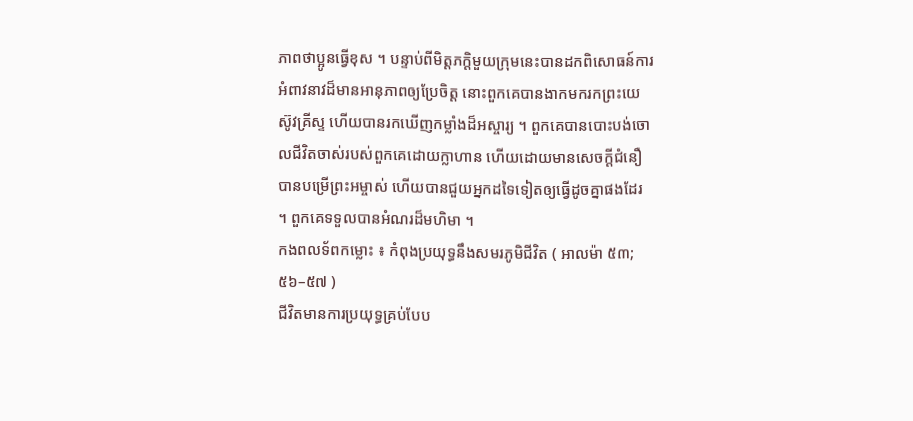ភាពថាប្អូនធ្វើខុស ។ បន្ទាប់ពីមិត្តភក្តិមួយក្រុមនេះបានដកពិសោធន៍ការអំពាវនាវដ៏មានអានុភាពឲ្យប្រែចិត្ត នោះពួកគេបានងាកមករកព្រះយេស៊ូវគ្រីស្ទ ហើយបានរកឃើញកម្លាំងដ៏អស្ចារ្យ ។ ពួកគេបានបោះបង់ចោលជីវិតចាស់របស់ពួកគេដោយក្លាហាន ហើយដោយមានសេចក្តីជំនឿ បានបម្រើព្រះអម្ចាស់ ហើយបានជួយអ្នកដទៃទៀតឲ្យធ្វើដូចគ្នាផងដែរ ។ ពួកគេទទួលបានអំណរដ៏មហិមា ។
កងពលទ័ពកម្លោះ ៖ កំពុងប្រយុទ្ធនឹងសមរភូមិជីវិត ( អាលម៉ា ៥៣; ៥៦–៥៧ )
ជីវិតមានការប្រយុទ្ធគ្រប់បែប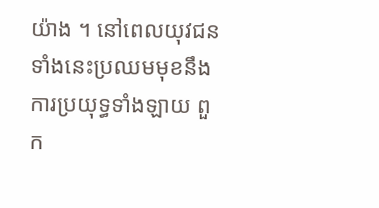យ៉ាង ។ នៅពេលយុវជនទាំងនេះប្រឈមមុខនឹងការប្រយុទ្ធទាំងឡាយ ពួក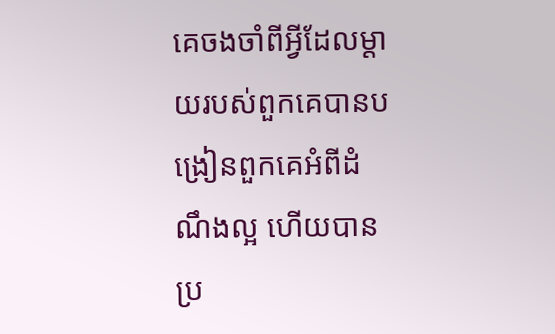គេចងចាំពីអ្វីដែលម្ដាយរបស់ពួកគេបានបង្រៀនពួកគេអំពីដំណឹងល្អ ហើយបានប្រ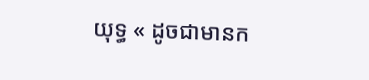យុទ្ធ « ដូចជាមានក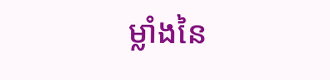ម្លាំងនៃ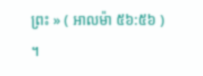ព្រះ » ( អាលម៉ា ៥៦:៥៦ ) ។